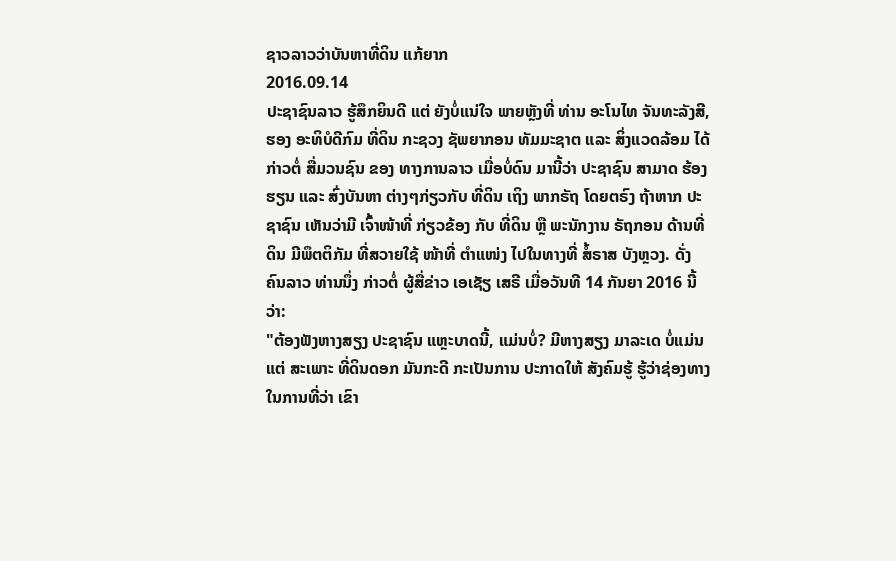ຊາວລາວວ່າບັນຫາທີ່ດິນ ແກ້ຍາກ
2016.09.14
ປະຊາຊົນລາວ ຮູ້ສຶກຍິນດີ ແຕ່ ຍັງບໍ່ແນ່ໃຈ ພາຍຫຼັງທີ່ ທ່ານ ອະໂນໄທ ຈັນທະລັງສີ, ຮອງ ອະທິບໍດີກົມ ທີ່ດິນ ກະຊວງ ຊັພຍາກອນ ທັມມະຊາຕ ແລະ ສິ່ງແວດລ້ອມ ໄດ້ກ່າວຕໍ່ ສື່ມວນຊົນ ຂອງ ທາງການລາວ ເມື່ອບໍ່ດົນ ມານີ້ວ່າ ປະຊາຊົນ ສາມາດ ຮ້ອງຮຽນ ແລະ ສົ່ງບັນຫາ ຕ່າງໆກ່ຽວກັບ ທີ່ດິນ ເຖິງ ພາກຣັຖ ໂດຍຕຣົງ ຖ້າຫາກ ປະຊາຊົນ ເຫັນວ່າມີ ເຈົ້າໜ້າທີ່ ກ່ຽວຂ້ອງ ກັບ ທີ່ດິນ ຫຼື ພະນັກງານ ຣັຖກອນ ດ້ານທີ່ດິນ ມີພຶຕຕິກັມ ທີ່ສວາຍໃຊ້ ໜ້າທີ່ ຕຳແໜ່ງ ໄປໃນທາງທີ່ ສໍ້ຣາສ ບັງຫຼວງ. ດັ່ງ ຄົນລາວ ທ່ານນຶ່ງ ກ່າວຕໍ່ ຜູ້ສື່ຂ່າວ ເອເຊັຽ ເສຣີ ເມື່ອວັນທີ 14 ກັນຍາ 2016 ນີ້ ວ່າ:
"ຕ້ອງຟັງຫາງສຽງ ປະຊາຊົນ ແຫຼະບາດນີ້, ແມ່ນບໍ່? ມີຫາງສຽງ ມາລະເດ ບໍ່ແມ່ນແຕ່ ສະເພາະ ທີ່ດິນດອກ ມັນກະດີ ກະເປັນການ ປະກາດໃຫ້ ສັງຄົມຮູ້ ຮູ້ວ່າຊ່ອງທາງ ໃນການທີ່ວ່າ ເຂົາ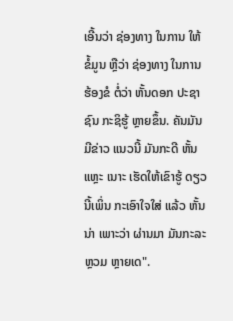ເອີ້ນວ່າ ຊ່ອງທາງ ໃນການ ໃຫ້ຂໍ້ມູນ ຫຼືວ່າ ຊ່ອງທາງ ໃນການຮ້ອງຂໍ ຕໍ່ວ່າ ຫັ້ນດອກ ປະຊາຊົນ ກະຊິຮູ້ ຫຼາຍຂຶ້ນ. ຄັນມັນມີຂ່າວ ແນວນີ້ ມັນກະດີ ຫັ້ນແຫຼະ ເນາະ ເຮັດໃຫ້ເຂົາຮູ້ ດຽວນີ້ເພິ່ນ ກະເອົາໃຈໃສ່ ແລ້ວ ຫັ້ນນ່າ ເພາະວ່າ ຜ່ານມາ ມັນກະລະຫຼວມ ຫຼາຍເດ".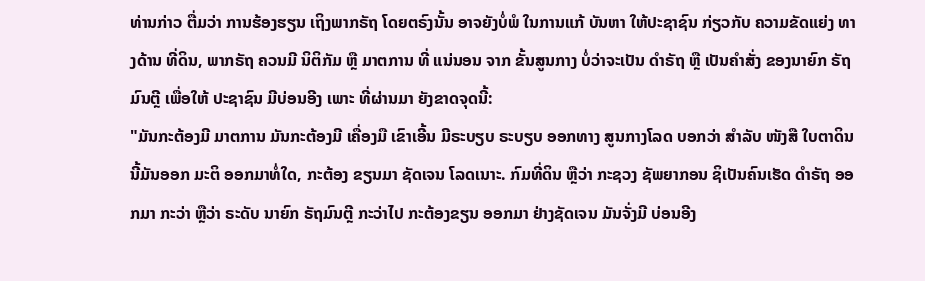ທ່ານກ່າວ ຕື່ມວ່າ ການຮ້ອງຮຽນ ເຖິງພາກຣັຖ ໂດຍຕຣົງນັ້ນ ອາຈຍັງບໍ່ພໍ ໃນການແກ້ ບັນຫາ ໃຫ້ປະຊາຊົນ ກ່ຽວກັບ ຄວາມຂັດແຍ່ງ ທາງດ້ານ ທີ່ດິນ, ພາກຣັຖ ຄວນມີ ນິຕິກັມ ຫຼື ມາຕການ ທີ່ ແນ່ນອນ ຈາກ ຂັ້ນສູນກາງ ບໍ່ວ່າຈະເປັນ ດຳຣັຖ ຫຼື ເປັນຄຳສັ່ງ ຂອງນາຍົກ ຣັຖມົນຕຼີ ເພື່ອໃຫ້ ປະຊາຊົນ ມີບ່ອນອີງ ເພາະ ທີ່ຜ່ານມາ ຍັງຂາດຈຸດນີ້:
"ມັນກະຕ້ອງມີ ມາຕການ ມັນກະຕ້ອງມີ ເຄື່ອງມື ເຂົາເອີ້ນ ມີຣະບຽບ ຣະບຽບ ອອກທາງ ສູນກາງໂລດ ບອກວ່າ ສຳລັບ ໜັງສື ໃບຕາດິນ ນີ້ມັນອອກ ມະຕິ ອອກມາທໍ່ໃດ, ກະຕ້ອງ ຂຽນມາ ຊັດເຈນ ໂລດເນາະ. ກົມທີ່ດິນ ຫຼືວ່າ ກະຊວງ ຊັພຍາກອນ ຊິເປັນຄົນເຮັດ ດຳຣັຖ ອອກມາ ກະວ່າ ຫຼືວ່າ ຣະດັບ ນາຍົກ ຣັຖມົນຕຼີ ກະວ່າໄປ ກະຕ້ອງຂຽນ ອອກມາ ຢ່າງຊັດເຈນ ມັນຈັ່ງມີ ບ່ອນອີງ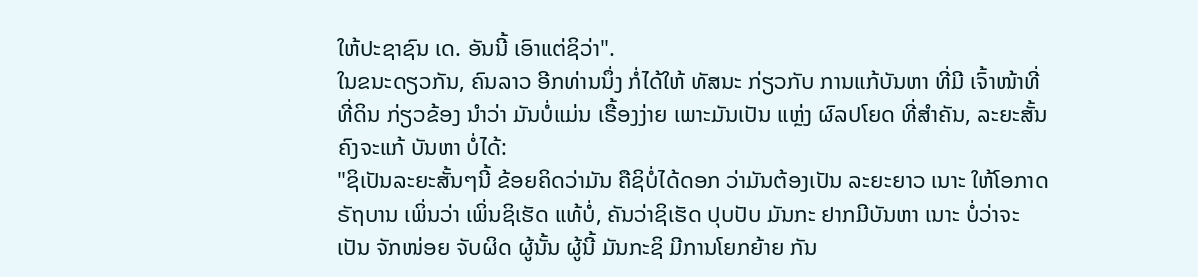ໃຫ້ປະຊາຊົນ ເດ. ອັນນີ້ ເອົາແຕ່ຊິວ່າ".
ໃນຂນະດຽວກັນ, ຄົນລາວ ອີກທ່ານນຶ່ງ ກໍ່ໄດ້ໃຫ້ ທັສນະ ກ່ຽວກັບ ການແກ້ບັນຫາ ທີ່ມີ ເຈົ້າໜ້າທີ່ ທີ່ດິນ ກ່ຽວຂ້ອງ ນຳວ່າ ມັນບໍ່ແມ່ນ ເຣື້ອງງ່າຍ ເພາະມັນເປັນ ແຫຼ່ງ ຜົລປໂຍດ ທີ່ສຳຄັນ, ລະຍະສັ້ນ ຄົງຈະແກ້ ບັນຫາ ບໍ່ໄດ້:
"ຊິເປັນລະຍະສັ້ນໆນີ້ ຂ້ອຍຄິດວ່າມັນ ຄືຊິບໍ່ໄດ້ດອກ ວ່າມັນຕ້ອງເປັນ ລະຍະຍາວ ເນາະ ໃຫ້ໂອກາດ ຣັຖບານ ເພິ່ນວ່າ ເພິ່ນຊິເຮັດ ແທ້ບໍ່, ຄັນວ່າຊິເຮັດ ປຸບປັບ ມັນກະ ຢາກມີບັນຫາ ເນາະ ບໍ່ວ່າຈະເປັນ ຈັກໜ່ອຍ ຈັບຜິດ ຜູ້ນັ້ນ ຜູ້ນີ້ ມັນກະຊິ ມີການໂຍກຍ້າຍ ກັນ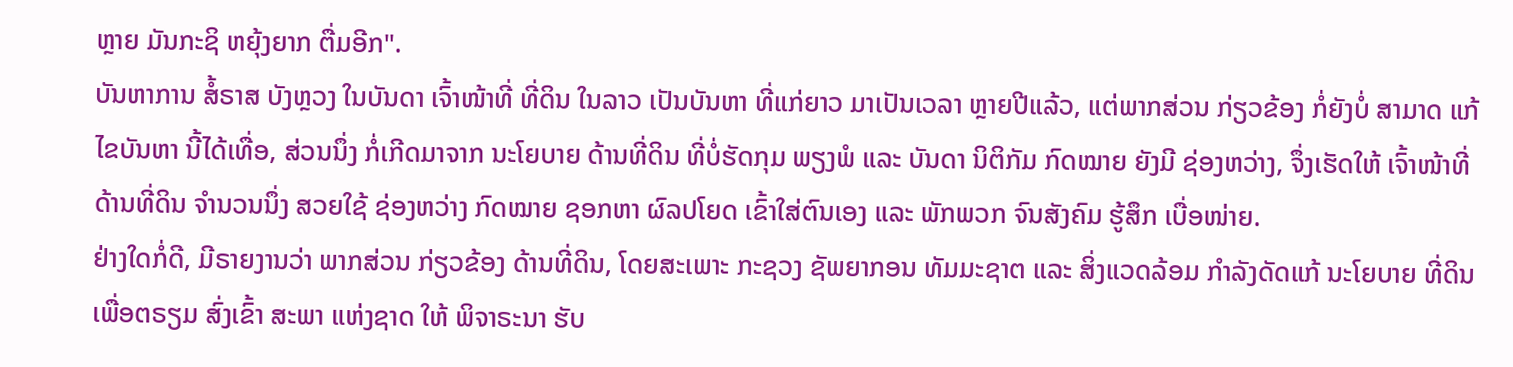ຫຼາຍ ມັນກະຊິ ຫຍຸ້ງຍາກ ຕື່ມອີກ".
ບັນຫາການ ສໍ້ຣາສ ບັງຫຼວງ ໃນບັນດາ ເຈົ້າໜ້າທີ່ ທີ່ດິນ ໃນລາວ ເປັນບັນຫາ ທີ່ແກ່ຍາວ ມາເປັນເວລາ ຫຼາຍປີແລ້ວ, ແຕ່ພາກສ່ວນ ກ່ຽວຂ້ອງ ກໍ່ຍັງບໍ່ ສາມາດ ແກ້ໄຂບັນຫາ ນີ້ໄດ້ເທື່ອ, ສ່ວນນຶ່ງ ກໍ່ເກີດມາຈາກ ນະໂຍບາຍ ດ້ານທີ່ດິນ ທີ່ບໍ່ຮັດກຸມ ພຽງພໍ ແລະ ບັນດາ ນິຕິກັມ ກົດໝາຍ ຍັງມີ ຊ່ອງຫວ່າງ, ຈຶ່ງເຮັດໃຫ້ ເຈົ້າໜ້າທີ່ ດ້ານທີ່ດິນ ຈຳນວນນຶ່ງ ສວຍໃຊ້ ຊ່ອງຫວ່າງ ກົດໝາຍ ຊອກຫາ ຜົລປໂຍດ ເຂົ້າໃສ່ຕົນເອງ ແລະ ພັກພວກ ຈົນສັງຄົມ ຮູ້ສຶກ ເບື່ອໜ່າຍ.
ຢ່າງໃດກໍ່ດີ, ມີຣາຍງານວ່າ ພາກສ່ວນ ກ່ຽວຂ້ອງ ດ້ານທີ່ດິນ, ໂດຍສະເພາະ ກະຊວງ ຊັພຍາກອນ ທັມມະຊາຕ ແລະ ສິ່ງແວດລ້ອມ ກຳລັງດັດແກ້ ນະໂຍບາຍ ທີ່ດິນ ເພື່ອຕຣຽມ ສົ່ງເຂົ້າ ສະພາ ແຫ່ງຊາດ ໃຫ້ ພິຈາຣະນາ ຮັບ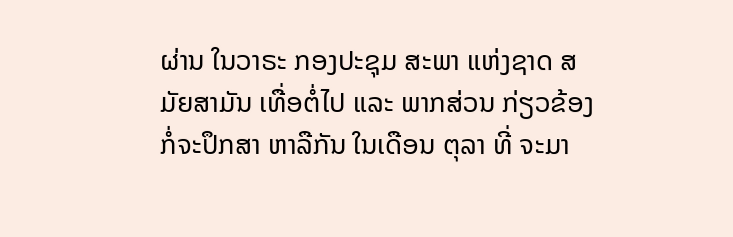ຜ່ານ ໃນວາຣະ ກອງປະຊຸມ ສະພາ ແຫ່ງຊາດ ສມັຍສາມັນ ເທື່ອຕໍ່ໄປ ແລະ ພາກສ່ວນ ກ່ຽວຂ້ອງ ກໍ່ຈະປຶກສາ ຫາລືກັນ ໃນເດືອນ ຕຸລາ ທີ່ ຈະມາ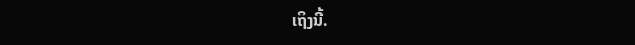ເຖິງນີ້.